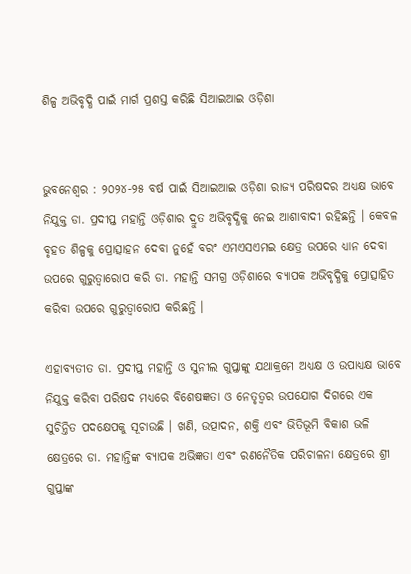ଶିଳ୍ପ ଅଭିବୃଦ୍ଧି ପାଇଁ ମାର୍ଗ ପ୍ରଶସ୍ତ କରିଛି ସିଆଇଆଇ ଓଡ଼ିଶା


ଭୁବନେଶ୍ୱର : ୨୦୨୪-୨୫ ବର୍ଷ ପାଇଁ ସିଆଇଆଇ ଓଡ଼ିଶା ରାଜ୍ୟ ପରିଷଦର ଅଧ୍ୟକ୍ଷ ଭାବେ ନିଯୁକ୍ତ ଡା. ପ୍ରଦୀପ୍ତ ମହାନ୍ତି ଓଡ଼ିଶାର ଦ୍ରୁତ ଅଭିବୃଦ୍ଧିକୁ ନେଇ ଆଶାବାଦୀ ରହିଛନ୍ତି । କେବଳ ବୃହତ ଶିଳ୍ପକୁ ପ୍ରୋତ୍ସାହନ ଦେବା ନୁହେଁ ବରଂ ଏମଏସଏମଇ କ୍ଷେତ୍ର ଉପରେ ଧ୍ୟାନ ଦେବା ଉପରେ ଗୁରୁତ୍ୱାରୋପ କରି ଡା. ମହାନ୍ତି ସମଗ୍ର ଓଡ଼ିଶାରେ ବ୍ୟାପକ ଅଭିବୃଦ୍ଧିକୁ ପ୍ରୋତ୍ସାହିତ କରିବା ଉପରେ ଗୁରୁତ୍ୱାରୋପ କରିଛନ୍ତି ।

ଏହାବ୍ୟତୀତ ଡା. ପ୍ରଦୀପ୍ତ ମହାନ୍ତି ଓ ସୁନୀଲ ଗୁପ୍ତାଙ୍କୁ ଯଥାକ୍ରମେ ଅଧ୍ୟକ୍ଷ ଓ ଉପାଧ୍ୟକ୍ଷ ଭାବେ ନିଯୁକ୍ତ କରିବା ପରିଷଦ ମଧ୍ୟରେ ବିଶେଷଜ୍ଞତା ଓ ନେତୃତ୍ୱର ଉପଯୋଗ ଦିଗରେ ଏକ ସୁଚିନ୍ତିତ ପଦକ୍ଷେପକୁ ସୂଚାଉଛି । ଖଣି, ଉତ୍ପାଦନ, ଶକ୍ତି ଏବଂ ଭିତିଭୂମି ବିକାଶ ଭଳି କ୍ଷେତ୍ରରେ ଡା. ମହାନ୍ତିଙ୍କ ବ୍ୟାପକ ଅଭିଜ୍ଞତା ଏବଂ ରଣନୈତିକ ପରିଚାଳନା କ୍ଷେତ୍ରରେ ଶ୍ରୀ ଗୁପ୍ତାଙ୍କ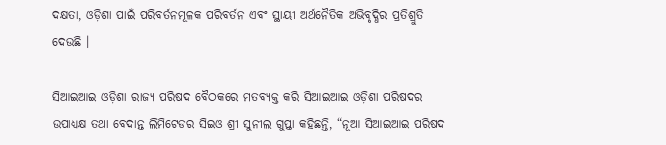ଦକ୍ଷତା, ଓଡ଼ିଶା ପାଇଁ ପରିବର୍ତନମୂଳକ ପରିବର୍ତନ ଏବଂ ସ୍ଥାୟୀ ଅର୍ଥନୈତିକ ଅଭିବୃଦ୍ଧିର ପ୍ରତିଶ୍ରୁତି ଦେଉଛି ।

ସିଆଇଆଇ ଓଡ଼ିଶା ରାଜ୍ୟ ପରିଷଦ ବୈଠକରେ ମତବ୍ୟକ୍ତ କରି ସିଆଇଆଇ ଓଡ଼ିଶା ପରିଷଦର ଉପାଧ୍ୟକ୍ଷ ତଥା ବେଦାନ୍ତ ଲିମିଟେଡର ସିଇଓ ଶ୍ରୀ ସୁନୀଲ ଗୁପ୍ତା କହିଛନ୍ତି, “ନୂଆ ସିଆଇଆଇ ପରିଷଦ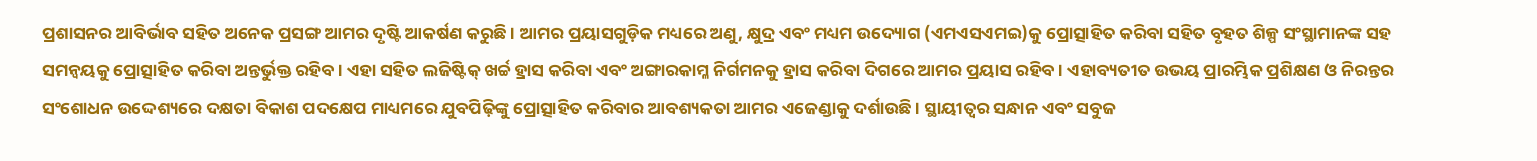ପ୍ରଶାସନର ଆବିର୍ଭାବ ସହିତ ଅନେକ ପ୍ରସଙ୍ଗ ଆମର ଦୃଷ୍ଟି ଆକର୍ଷଣ କରୁଛି । ଆମର ପ୍ରୟାସଗୁଡ଼ିକ ମଧ୍ୟରେ ଅଣୁ, କ୍ଷୁଦ୍ର ଏବଂ ମଧ୍ୟମ ଉଦ୍ୟୋଗ (ଏମଏସଏମଇ)କୁ ପ୍ରୋତ୍ସାହିତ କରିବା ସହିତ ବୃହତ ଶିଳ୍ପ ସଂସ୍ଥାମାନଙ୍କ ସହ ସମନ୍ୱୟକୁ ପ୍ରୋତ୍ସାହିତ କରିବା ଅନ୍ତର୍ଭୁକ୍ତ ରହିବ । ଏହା ସହିତ ଲଜିଷ୍ଟିକ୍ ଖର୍ଚ୍ଚ ହ୍ରାସ କରିବା ଏବଂ ଅଙ୍ଗାରକାମ୍ଳ ନିର୍ଗମନକୁ ହ୍ରାସ କରିବା ଦିଗରେ ଆମର ପ୍ରୟାସ ରହିବ । ଏହାବ୍ୟତୀତ ଉଭୟ ପ୍ରାରମ୍ଭିକ ପ୍ରଶିକ୍ଷଣ ଓ ନିରନ୍ତର ସଂଶୋଧନ ଉଦ୍ଦେଶ୍ୟରେ ଦକ୍ଷତା ବିକାଶ ପଦକ୍ଷେପ ମାଧ୍ୟମରେ ଯୁବପିଢ଼ିଙ୍କୁ ପ୍ରୋତ୍ସାହିତ କରିବାର ଆବଶ୍ୟକତା ଆମର ଏଜେଣ୍ଡାକୁ ଦର୍ଶାଉଛି । ସ୍ଥାୟୀତ୍ୱର ସନ୍ଧାନ ଏବଂ ସବୁଜ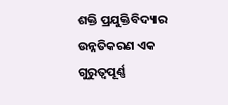ଶକ୍ତି ପ୍ରଯୁକ୍ତିବିଦ୍ୟାର ଉନ୍ନତିକରଣ ଏକ ଗୁରୁତ୍ୱପୂର୍ଣ୍ଣ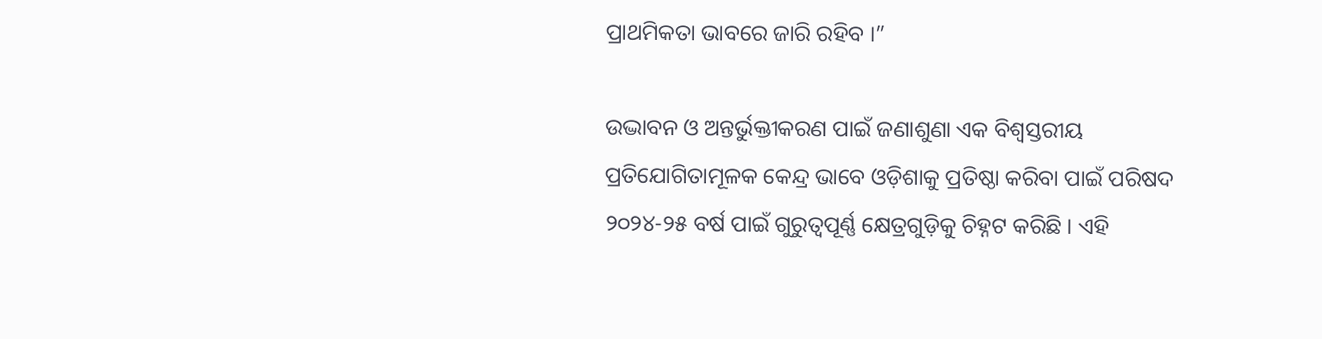ପ୍ରାଥମିକତା ଭାବରେ ଜାରି ରହିବ ।”

ଉଦ୍ଭାବନ ଓ ଅନ୍ତର୍ଭୁକ୍ତୀକରଣ ପାଇଁ ଜଣାଶୁଣା ଏକ ବିଶ୍ୱସ୍ତରୀୟ ପ୍ରତିଯୋଗିତାମୂଳକ କେନ୍ଦ୍ର ଭାବେ ଓଡ଼ିଶାକୁ ପ୍ରତିଷ୍ଠା କରିବା ପାଇଁ ପରିଷଦ ୨୦୨୪-୨୫ ବର୍ଷ ପାଇଁ ଗୁରୁତ୍ୱପୂର୍ଣ୍ଣ କ୍ଷେତ୍ରଗୁଡ଼ିକୁ ଚିହ୍ନଟ କରିଛି । ଏହି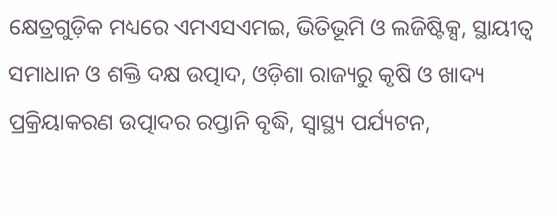କ୍ଷେତ୍ରଗୁଡ଼ିକ ମଧ୍ୟରେ ଏମଏସଏମଇ, ଭିତିଭୂମି ଓ ଲଜିଷ୍ଟିକ୍ସ, ସ୍ଥାୟୀତ୍ୱ ସମାଧାନ ଓ ଶକ୍ତି ଦକ୍ଷ ଉତ୍ପାଦ, ଓଡ଼ିଶା ରାଜ୍ୟରୁ କୃଷି ଓ ଖାଦ୍ୟ ପ୍ରକ୍ରିୟାକରଣ ଉତ୍ପାଦର ରପ୍ତାନି ବୃଦ୍ଧି, ସ୍ୱାସ୍ଥ୍ୟ ପର୍ଯ୍ୟଟନ,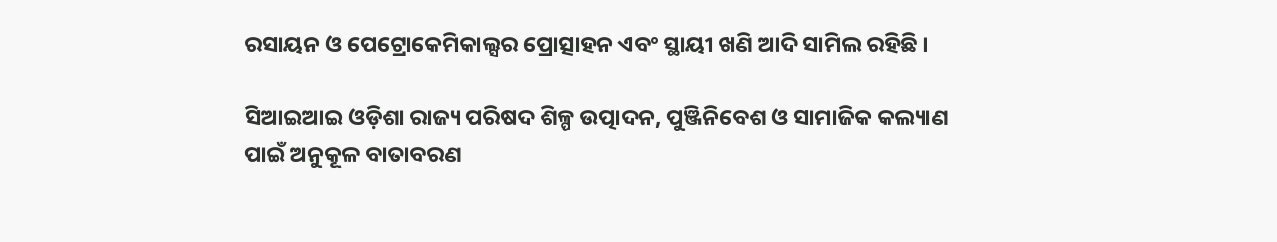ରସାୟନ ଓ ପେଟ୍ରୋକେମିକାଲ୍ସର ପ୍ରୋତ୍ସାହନ ଏବଂ ସ୍ଥାୟୀ ଖଣି ଆଦି ସାମିଲ ରହିଛି ।

ସିଆଇଆଇ ଓଡ଼ିଶା ରାଜ୍ୟ ପରିଷଦ ଶିଳ୍ପ ଉତ୍ପାଦନ, ପୁଞ୍ଜିନିବେଶ ଓ ସାମାଜିକ କଲ୍ୟାଣ ପାଇଁ ଅନୁକୂଳ ବାତାବରଣ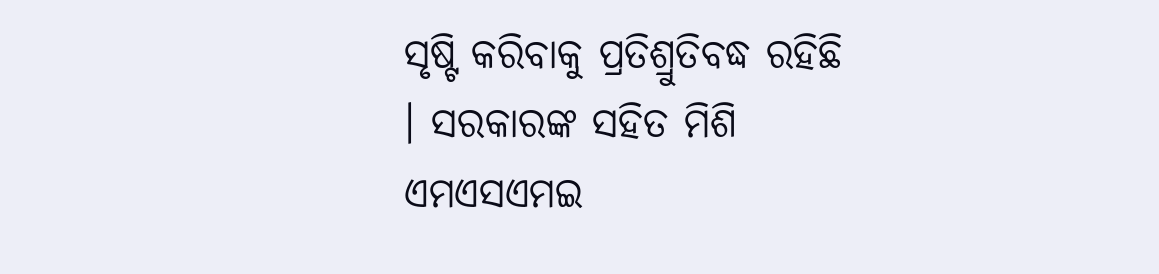ସୃଷ୍ଟି କରିବାକୁ ପ୍ରତିଶ୍ରୁତିବଦ୍ଧ ରହିଛି । ସରକାରଙ୍କ ସହିତ ମିଶି ଏମଏସଏମଇ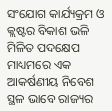ସଂଯୋଗ କାର୍ଯ୍ୟକ୍ରମ ଓ କ୍ଲଷ୍ଟର ବିକାଶ ଭଳି ମିଳିତ ପଦକ୍ଷେପ ମାଧ୍ୟମରେ ଏକ ଆକର୍ଷଣୀୟ ନିବେଶ ସ୍ଥଳ ଭାବେ ରାଜ୍ୟର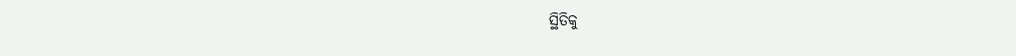ସ୍ଥିତିକୁ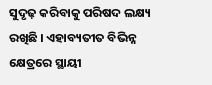ସୁଦୃଢ଼ କରିବାକୁ ପରିଷଦ ଲକ୍ଷ୍ୟ ରଖିଛି । ଏହାବ୍ୟତୀତ ବିଭିନ୍ନ କ୍ଷେତ୍ରରେ ସ୍ଥାୟୀ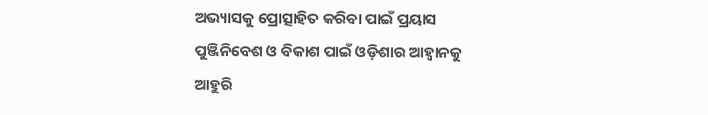ଅଭ୍ୟାସକୁ ପ୍ରୋତ୍ସାହିତ କରିବା ପାଇଁ ପ୍ରୟାସ ପୁଞ୍ଜିନିବେଶ ଓ ବିକାଶ ପାଇଁ ଓଡ଼ିଶାର ଆହ୍ୱାନକୁ ଆହୁରି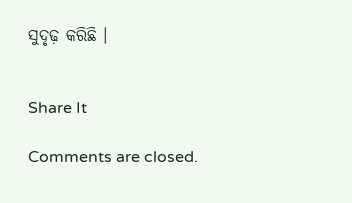ସୁଦୃଢ଼ କରିଛି ।


Share It

Comments are closed.